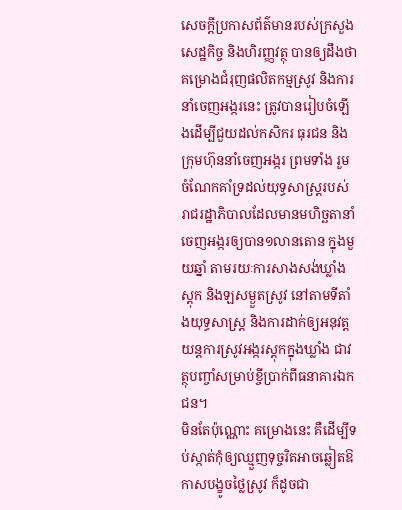សេចក្ដីប្រកាសព័ត៌មានរបស់ក្រសួងសេដ្ឋកិច្ច និងហិរញ្ញវត្ថុ បានឲ្យដឹងថា គម្រោងជំរុញផលិតកម្មស្រូវ និងការនាំចេញអង្ករនេះ ត្រូវបានរៀបចំឡើងដើម្បីជួយដល់កសិករ ធុរជន និងក្រុមហ៊ុននាំចេញអង្ករ ព្រមទាំង រួមចំណែកគាំទ្រដល់យុទ្ធសាស្ត្ររបស់រាជរដ្ឋាភិបាលដែលមានមហិច្ឆតានាំចេញអង្ករឲ្យបាន១លានតោន ក្នុងមួយឆ្នាំ តាមរយៈការសាងសង់ឃ្លាំងស្ដុក និងឡសម្ងួតស្រូវ នៅតាមទីតាំងយុទ្ធសាស្ត្រ និងការដាក់ឲ្យអនុវត្តយន្ដការស្រូវអង្ករស្ដុកក្នុងឃ្លាំង ជាវត្ថុបញ្ចាំសម្រាប់ខ្ចីប្រាក់ពីធនាគារឯកជន។
មិនតែប៉ុណ្ណោះ គម្រោងនេះ គឺដើម្បីទប់ស្កាត់កុំឲ្យឈ្មួញទុច្ចរិតអាចឆ្លៀតឱកាសបង្ខូចថ្លៃស្រូវ ក៏ដូចជា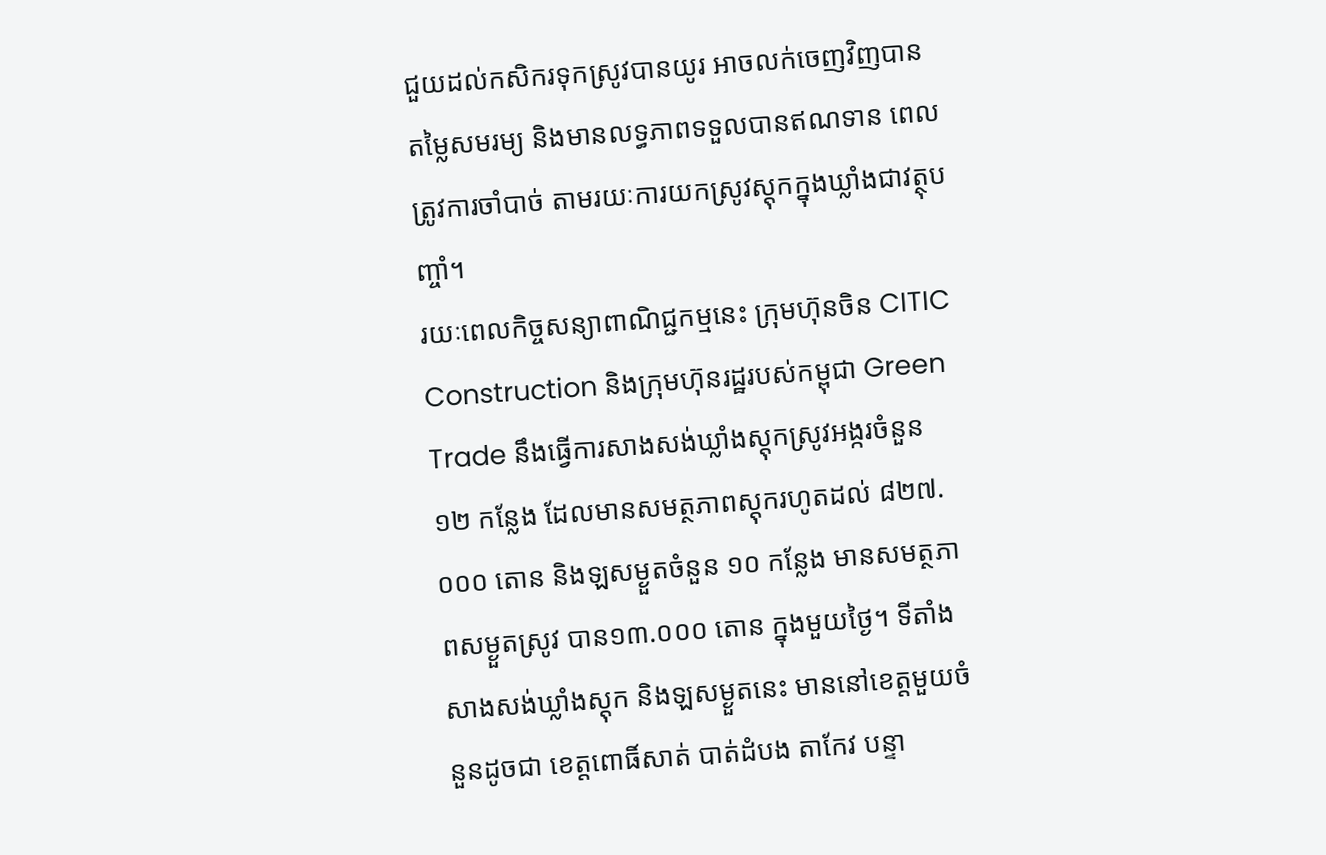ជួយដល់កសិករទុកស្រូវបានយូរ អាចលក់ចេញវិញបានតម្លៃសមរម្យ និងមានលទ្ធភាពទទួលបានឥណទាន ពេលត្រូវការចាំបាច់ តាមរយៈការយកស្រូវស្ដុកក្នុងឃ្លាំងជាវត្ថុបញ្ចាំ។
រយៈពេលកិច្ចសន្យាពាណិជ្ជកម្មនេះ ក្រុមហ៊ុនចិន CITIC Construction និងក្រុមហ៊ុនរដ្ឋរបស់កម្ពុជា Green Trade នឹងធ្វើការសាងសង់ឃ្លាំងស្ដុកស្រូវអង្ករចំនួន ១២ កន្លែង ដែលមានសមត្ថភាពស្ដុករហូតដល់ ៨២៧.០០០ តោន និងឡសម្ងួតចំនួន ១០ កន្លែង មានសមត្ថភាពសម្ងួតស្រូវ បាន១៣.០០០ តោន ក្នុងមួយថ្ងៃ។ ទីតាំងសាងសង់ឃ្លាំងស្ដុក និងឡសម្ងួតនេះ មាននៅខេត្តមួយចំនួនដូចជា ខេត្តពោធិ៍សាត់ បាត់ដំបង តាកែវ បន្ទា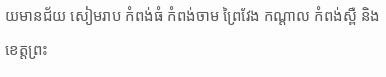យមានជ័យ សៀមរាប កំពង់ធំ កំពង់ចាម ព្រៃវែង កណ្ដាល កំពង់ស្ពឺ និងខេត្តព្រះ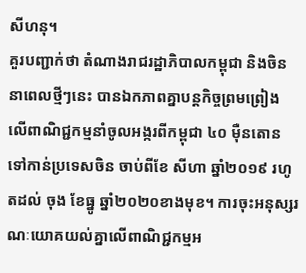សីហនុ។
គួរបញ្ជាក់ថា តំណាងរាជរដ្ឋាភិបាលកម្ពុជា និងចិន នាពេលថ្មីៗនេះ បានឯកភាពគ្នាបន្ដកិច្ចព្រមព្រៀង លើពាណិជ្ជកម្មនាំចូលអង្ករពីកម្ពុជា ៤០ ម៉ឺនតោន ទៅកាន់ប្រទេសចិន ចាប់ពីខែ សីហា ឆ្នាំ២០១៩ រហូតដល់ ចុង ខែធ្នូ ឆ្នាំ២០២០ខាងមុខ។ ការចុះអនុស្សរណៈយោគយល់គ្នាលើពាណិជ្ជកម្មអ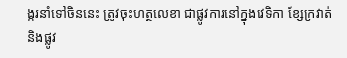ង្ករនាំទៅចិននេះ ត្រូវចុះហត្ថលេខា ជាផ្លូវការនៅក្នុងវេទិកា ខ្សែក្រវាត់ និងផ្លូវ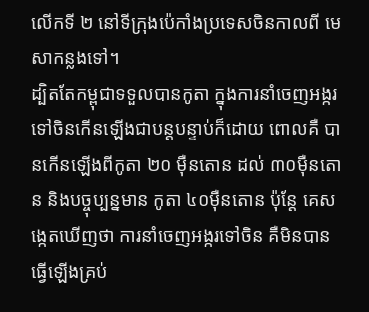លើកទី ២ នៅទីក្រុងប៉េកាំងប្រទេសចិនកាលពី មេសាកន្លងទៅ។
ដ្បិតតែកម្ពុជាទទួលបានកូតា ក្នុងការនាំចេញអង្ករទៅចិនកើនឡើងជាបន្ដបន្ទាប់ក៏ដោយ ពោលគឺ បានកើនឡើងពីកូតា ២០ ម៉ឺនតោន ដល់ ៣០ម៉ឺនតោន និងបច្ចុប្បន្នមាន កូតា ៤០ម៉ឺនតោន ប៉ុន្ដែ គេសង្កេតឃើញថា ការនាំចេញអង្ករទៅចិន គឺមិនបានធ្វើឡើងគ្រប់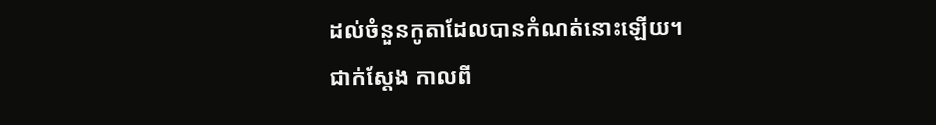ដល់ចំនួនកូតាដែលបានកំណត់នោះឡើយ។
ជាក់ស្ដែង កាលពី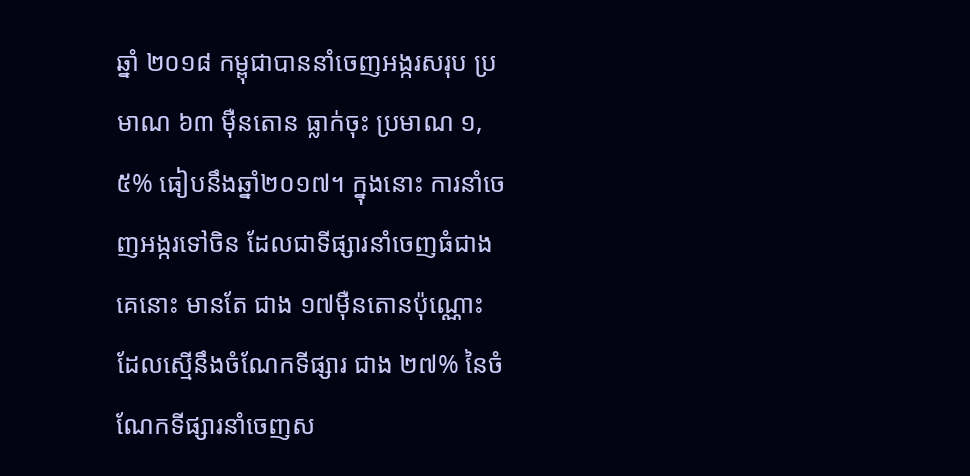ឆ្នាំ ២០១៨ កម្ពុជាបាននាំចេញអង្ករសរុប ប្រមាណ ៦៣ ម៉ឺនតោន ធ្លាក់ចុះ ប្រមាណ ១,៥% ធៀបនឹងឆ្នាំ២០១៧។ ក្នុងនោះ ការនាំចេញអង្ករទៅចិន ដែលជាទីផ្សារនាំចេញធំជាងគេនោះ មានតែ ជាង ១៧ម៉ឺនតោនប៉ុណ្ណោះ ដែលស្មើនឹងចំណែកទីផ្សារ ជាង ២៧% នៃចំណែកទីផ្សារនាំចេញស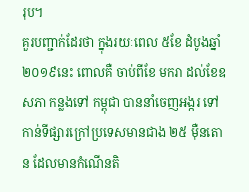រុប។
គួរបញ្ជាក់ដែរថា ក្នុងរយៈពេល ៥ខែ ដំបូងឆ្នាំ ២០១៩នេះ ពោលគឺ ចាប់ពីខែ មករា ដល់ខែឧសភា កន្លងទៅ កម្ពុជា បាននាំចេញអង្ករ ទៅកាន់ទីផ្សារក្រៅប្រទេសមានជាង ២៥ ម៉ឺនតោន ដែលមានកំណើនតិ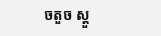ចតួច ស្ដួ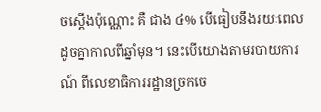ចស្ដើងប៉ុណ្ណោះ គឺ ជាង ៤% បើធៀបនឹងរយៈពេលដូចគ្នាកាលពីឆ្នាំមុន។ នេះបើយោងតាមរបាយការណ៍ ពីលេខាធិការរដ្ឋានច្រកចេ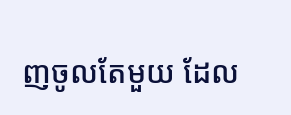ញចូលតែមួយ ដែល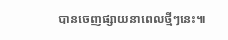បានចេញផ្សាយនាពេលថ្មីៗនេះ៕